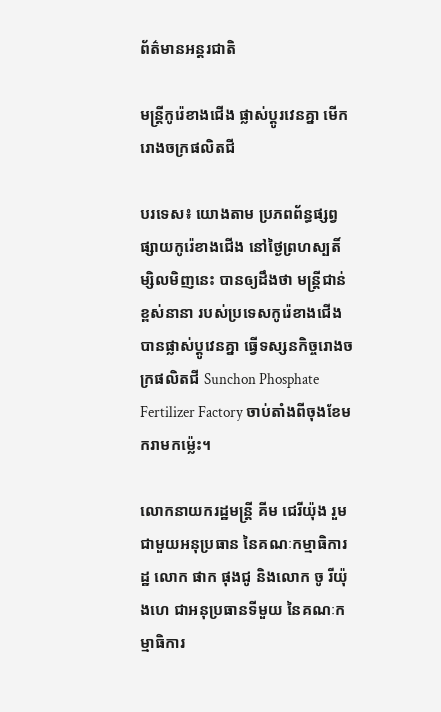ព័ត៌មានអន្តរជាតិ

មន្ត្រីកូរ៉េខាងជើង ផ្លាស់ប្តូរវេនគ្នា មើករោងចក្រផលិតជី

បរទេស៖ យោងតាម ប្រភពព័ន្ធផ្សព្វផ្សាយកូរ៉េខាងជើង នៅថ្ងៃព្រហស្បតិ៍ម្សិលមិញនេះ បានឲ្យដឹងថា មន្ត្រីជាន់ខ្ពស់នានា របស់ប្រទេសកូរ៉េខាងជើង បានផ្លាស់ប្តូវេនគ្នា ធ្វើទស្សនកិច្ចរោងចក្រផលិតជី Sunchon Phosphate Fertilizer Factory ចាប់តាំងពីចុងខែមករាមកម្ល៉េះ។

លោកនាយករដ្ឋមន្ត្រី គីម ជេរីយ៉ុង រួមជាមួយអនុប្រធាន នៃគណៈកម្មាធិការដ្ឋ លោក ផាក ផុងជូ និងលោក ចូ រីយ៉ុងហេ ជាអនុប្រធានទីមួយ នៃគណៈកម្មាធិការ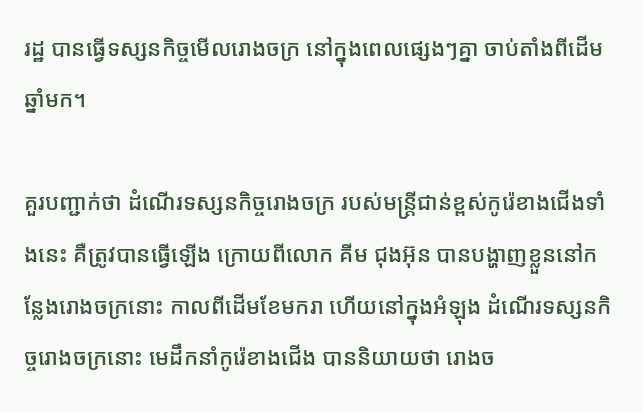រដ្ឋ បានធ្វើទស្សនកិច្ចមើលរោងចក្រ នៅក្នុងពេលផ្សេងៗគ្នា ចាប់តាំងពីដើមឆ្នាំមក។

គួរបញ្ជាក់ថា ដំណើរទស្សនកិច្ចរោងចក្រ របស់មន្ត្រីជាន់ខ្ពស់កូរ៉េខាងជើងទាំងនេះ គឺត្រូវបានធ្វើឡើង ក្រោយពីលោក គីម ជុងអ៊ុន បានបង្ហាញខ្លួននៅកន្លែងរោងចក្រនោះ កាលពីដើមខែមករា ហើយនៅក្នុងអំឡុង ដំណើរទស្សនកិច្ចរោងចក្រនោះ មេដឹកនាំកូរ៉េខាងជើង បាននិយាយថា រោងច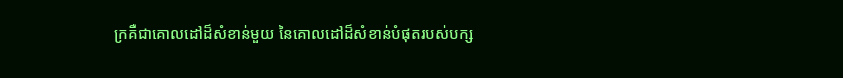ក្រគឺជាគោលដៅដ៏សំខាន់មួយ នៃគោលដៅដ៏សំខាន់បំផុតរបស់បក្ស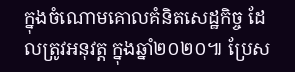ក្នុងចំណោមគោលគំនិតសេដ្ឋកិច្ច ដែលត្រូវអនុវត្ត ក្នុងឆ្នាំ២០២០៕ ប្រែស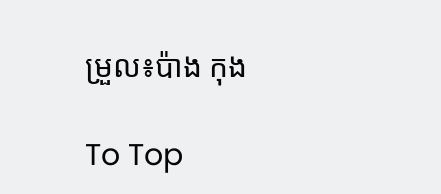ម្រួល៖ប៉ាង កុង

To Top